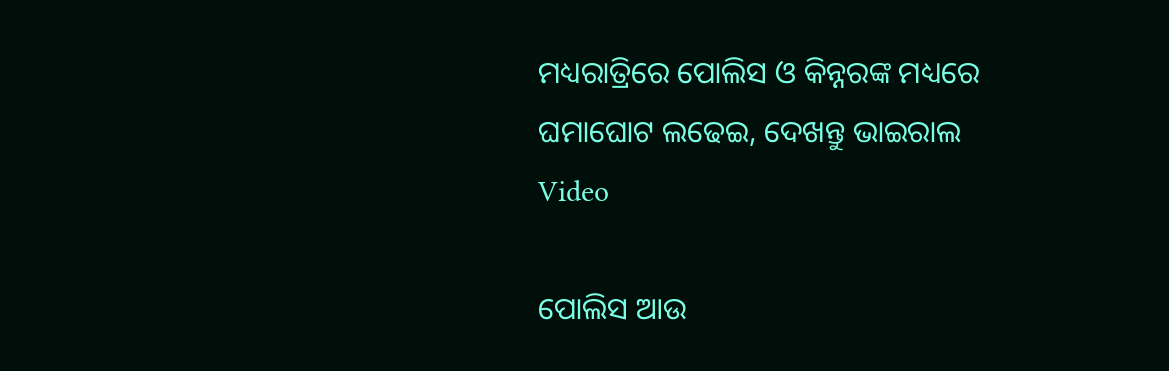ମଧ୍ୟରାତ୍ରିରେ ପୋଲିସ ଓ କିନ୍ନରଙ୍କ ମଧ୍ୟରେ ଘମାଘୋଟ ଲଢେଇ, ଦେଖନ୍ତୁ ଭାଇରାଲ Video

ପୋଲିସ ଆଉ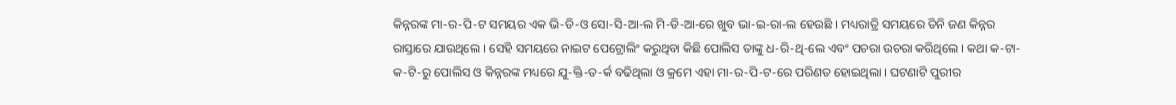କିନ୍ନରଙ୍କ ମା-ର-ପି-ଟ ସମୟର ଏକ ଭି-ଡି-ଓ ସୋ-ସି-ଆ-ଲ ମି-ଡି-ଆ-ରେ ଖୁବ ଭା-ଇ-ରା-ଲ ହେଉଛି । ମଧ୍ୟରାତ୍ରି ସମୟରେ ତିନି ଜଣ କିନ୍ନର ରାସ୍ତାରେ ଯାଉଥିଲେ । ସେହି ସମୟରେ ନାଇଟ ପେଟ୍ରୋଲିଂ କରୁଥିବା କିଛି ପୋଲିସ ତାଙ୍କୁ ଧ-ରି-ଥି-ଲେ ଏବଂ ପଚରା ଉଚରା କରିଥିଲେ । କଥା କ-ଟା-କ-ଟି-ରୁ ପୋଲିସ ଓ କିନ୍ନରଙ୍କ ମଧ୍ୟରେ ଯୁ-କ୍ତି-ତ-ର୍କ ବଢିଥିଲା ଓ କ୍ରମେ ଏହା ମା-ର-ପି-ଟ-ରେ ପରିଣତ ହୋଇଥିଲା । ଘଟଣାଟି ପୁରୀର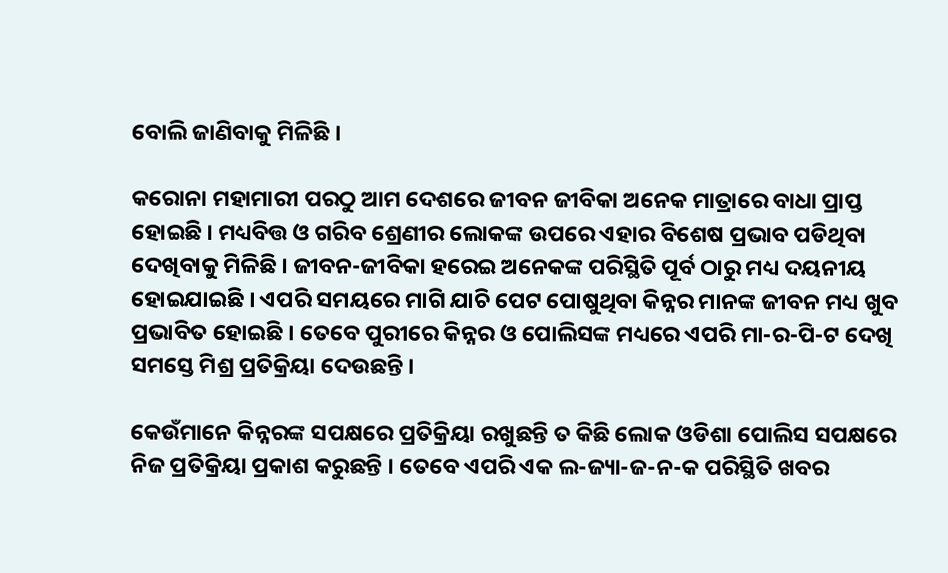ବୋଲି ଜାଣିବାକୁ ମିଳିଛି ।

କରୋନା ମହାମାରୀ ପରଠୁ ଆମ ଦେଶରେ ଜୀବନ ଜୀବିକା ଅନେକ ମାତ୍ରାରେ ବାଧା ପ୍ରାପ୍ତ ହୋଇଛି । ମଧ୍ୟବିତ୍ତ ଓ ଗରିବ ଶ୍ରେଣୀର ଲୋକଙ୍କ ଉପରେ ଏହାର ବିଶେଷ ପ୍ରଭାବ ପଡିଥିବା ଦେଖିବାକୁ ମିଳିଛି । ଜୀବନ-ଜୀବିକା ହରେଇ ଅନେକଙ୍କ ପରିସ୍ଥିତି ପୂର୍ବ ଠାରୁ ମଧ୍ୟ ଦୟନୀୟ ହୋଇଯାଇଛି । ଏପରି ସମୟରେ ମାଗି ଯାଚି ପେଟ ପୋଷୁଥିବା କିନ୍ନର ମାନଙ୍କ ଜୀବନ ମଧ୍ୟ ଖୁବ ପ୍ରଭାବିତ ହୋଇଛି । ତେବେ ପୁରୀରେ କିନ୍ନର ଓ ପୋଲିସଙ୍କ ମଧ୍ୟରେ ଏପରି ମା-ର-ପି-ଟ ଦେଖି ସମସ୍ତେ ମିଶ୍ର ପ୍ରତିକ୍ରିୟା ଦେଉଛନ୍ତି ।

କେଉଁମାନେ କିନ୍ନରଙ୍କ ସପକ୍ଷରେ ପ୍ରତିକ୍ରିୟା ରଖୁଛନ୍ତି ତ କିଛି ଲୋକ ଓଡିଶା ପୋଲିସ ସପକ୍ଷରେ ନିଜ ପ୍ରତିକ୍ରିୟା ପ୍ରକାଶ କରୁଛନ୍ତି । ତେବେ ଏପରି ଏକ ଲ-ଜ୍ୟା-ଜ-ନ-କ ପରିସ୍ଥିତି ଖବର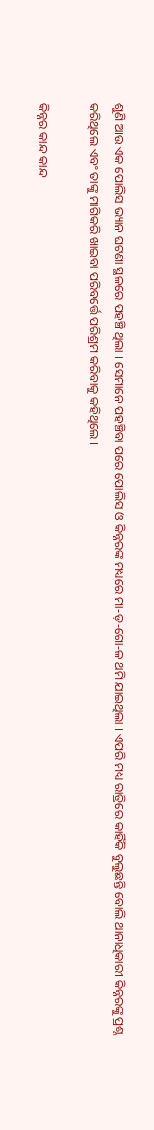ଶୁଣି ଆଉ ଏକ ପୋଲିସ ଭ୍ୟାନ ଘଟଣା ସ୍ଥଳରେ ପହଞ୍ଚି ଥିଲା । ସେମାନେ ପହଞ୍ଚିବା ପରେ ପୋଲିସ ଓ କିନ୍ନରଙ୍କ ମଧ୍ୟରେ ମା-ଡ଼-ଗୋ-ଳ ଥମି ଯାଇଥିଲା । ଏପରି ମଧ୍ୟ ରାତ୍ରିରେ କାହିଁକି ବୁଲୁଛନ୍ତି ବୋଲି ଥାନାଧିକାରୀ କିନ୍ନରଙ୍କୁ ପ୍ରଶ୍ନ କରିଥିଲେ ଏବଂ ତାଙ୍କୁ ମାଗିକରି ଖାଇବା ପରିବର୍ତ୍ତେ ପରିଶ୍ରମ କରିବାକୁ କହିଥିଲେ ।

କିନ୍ନର କାନ୍ଦ କାନ୍ଦ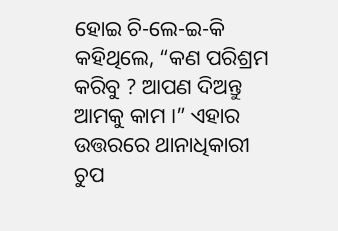ହୋଇ ଚି-ଲେ-ଇ-କି କହିଥିଲେ, “କଣ ପରିଶ୍ରମ କରିବୁ ? ଆପଣ ଦିଅନ୍ତୁ ଆମକୁ କାମ ।” ଏହାର ଉତ୍ତରରେ ଥାନାଧିକାରୀ ଚୁପ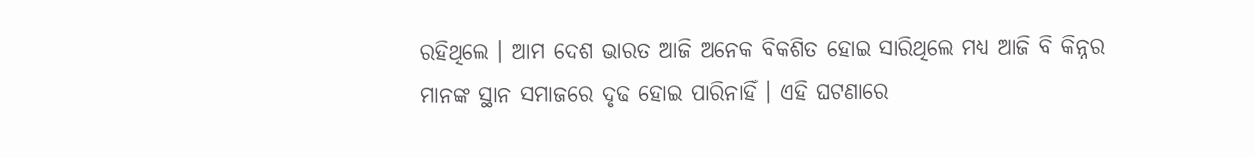ରହିଥିଲେ । ଆମ ଦେଶ ଭାରତ ଆଜି ଅନେକ ବିକଶିତ ହୋଇ ସାରିଥିଲେ ମଧ୍ୟ ଆଜି ବି କିନ୍ନର ମାନଙ୍କ ସ୍ଥାନ ସମାଜରେ ଦୃଢ ହୋଇ ପାରିନାହିଁ । ଏହି ଘଟଣାରେ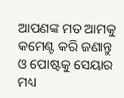ଆପଣଙ୍କ ମତ ଆମକୁ କମେଣ୍ଟ କରି ଜଣାନ୍ତୁ ଓ ପୋଷ୍ଟକୁ ସେୟାର ମଧ୍ୟ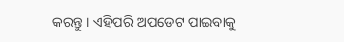କରନ୍ତୁ । ଏହିପରି ଅପଡେଟ ପାଇବାକୁ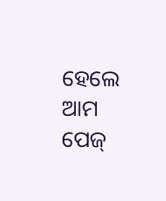ହେଲେ ଆମ ପେଜ୍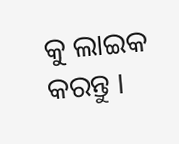କୁ ଲାଇକ କରନ୍ତୁ ।